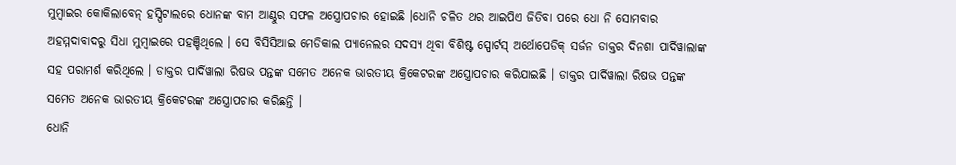ମୁମ୍ବାଇର କୋକିଲାବେନ୍ ହସ୍ପିଟାଲରେ ଧୋନଙ୍କ ବାମ ଆଣ୍ଠୁର ସଫଳ ଅସ୍ତ୍ରୋପଚାର ହୋଇଛି ।ଧୋନି ଚଳିତ ଥର ଆଇପିଏ ଜିତିବା ପରେ ଧୋ ନି ସୋମବାର ଅହମ୍ମଦାବାଦରୁ ସିଧା ମୁମ୍ବାଇରେ ପହଞ୍ଚିଥିଲେ । ସେ ବିସିସିଆଇ ମେଡିକାଲ ପ୍ୟାନେଲର ସଦସ୍ୟ ଥିବା ବିଶିଷ୍ଟ ସ୍ପୋର୍ଟସ୍ ଅର୍ଥୋପେଡିକ୍ ସର୍ଜନ ଡାକ୍ତର ଦିନଶା ପାର୍ଦିୱାଲାଙ୍କ ସହ ପରାମର୍ଶ କରିଥିଲେ । ଡାକ୍ତର ପାର୍ଦିୱାଲା ରିଷଭ ପନ୍ତଙ୍କ ସମେତ ଅନେକ ଭାରତୀୟ କ୍ରିକେଟରଙ୍କ ଅସ୍ତ୍ରୋପଚାର କରିଯାଇଛି । ଡାକ୍ତର ପାର୍ଦିୱାଲା ରିଷଭ ପନ୍ତଙ୍କ ସମେତ ଅନେକ ଭାରତୀୟ କ୍ରିକେଟରଙ୍କ ଅସ୍ତ୍ରୋପଚାର କରିଛନ୍ତି ।
ଧୋନି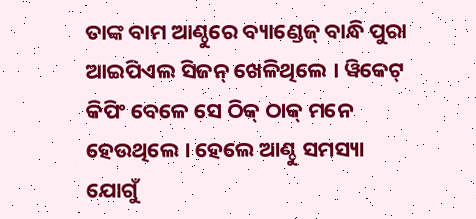ତାଙ୍କ ବାମ ଆଣ୍ଠୁରେ ବ୍ୟାଣ୍ଡେଜ୍ ବାନ୍ଧି ପୁରା ଆଇପିଏଲ ସିଜନ୍ ଖେଳିଥିଲେ । ୱିକେଟ୍ କିପିଂ ବେଳେ ସେ ଠିକ୍ ଠାକ୍ ମନେ ହେଉଥିଲେ । ହେଲେ ଆଣ୍ଠୁ ସମସ୍ୟା ଯୋଗୁଁ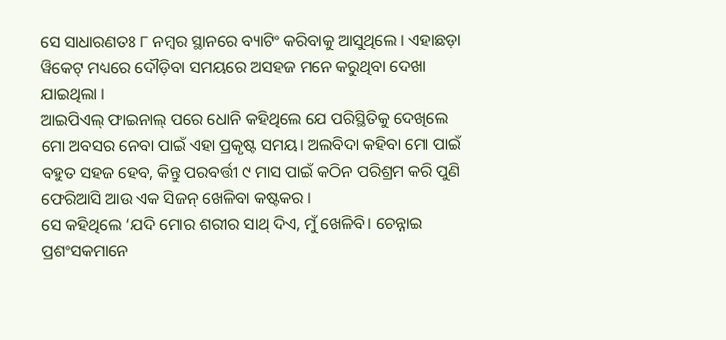ସେ ସାଧାରଣତଃ ୮ ନମ୍ବର ସ୍ଥାନରେ ବ୍ୟାଟିଂ କରିବାକୁ ଆସୁଥିଲେ । ଏହାଛଡ଼ା ୱିକେଟ୍ ମଧ୍ୟରେ ଦୌଡ଼ିବା ସମୟରେ ଅସହଜ ମନେ କରୁଥିବା ଦେଖା ଯାଇଥିଲା ।
ଆଇପିଏଲ୍ ଫାଇନାଲ୍ ପରେ ଧୋନି କହିଥିଲେ ଯେ ପରିସ୍ଥିତିକୁ ଦେଖିଲେ ମୋ ଅବସର ନେବା ପାଇଁ ଏହା ପ୍ରକୃଷ୍ଟ ସମୟ। ଅଲବିଦା କହିବା ମୋ ପାଇଁ ବହୁତ ସହଜ ହେବ, କିନ୍ତୁ ପରବର୍ତ୍ତୀ ୯ ମାସ ପାଇଁ କଠିନ ପରିଶ୍ରମ କରି ପୁଣି ଫେରିଆସି ଆଉ ଏକ ସିଜନ୍ ଖେଳିବା କଷ୍ଟକର ।
ସେ କହିଥିଲେ ‘ଯଦି ମୋର ଶରୀର ସାଥ୍ ଦିଏ, ମୁଁ ଖେଳିବି। ଚେନ୍ନାଇ ପ୍ରଶଂସକମାନେ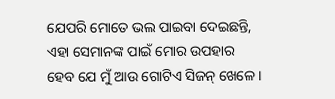ଯେପରି ମୋତେ ଭଲ ପାଇବା ଦେଇଛନ୍ତି, ଏହା ସେମାନଙ୍କ ପାଇଁ ମୋର ଉପହାର ହେବ ଯେ ମୁଁ ଆଉ ଗୋଟିଏ ସିଜନ୍ ଖେଳେ ।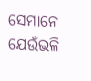ସେମାନେ ଯେଉଁଭଳି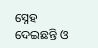ସ୍ନେହ ଦେଇଛନ୍ତି ଓ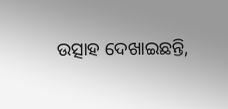ଉତ୍ସାହ ଦେଖାଇଛନ୍ତି,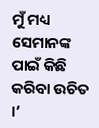ମୁଁ ମଧ୍ୟ ସେମାନଙ୍କ ପାଇଁ କିଛି କରିବା ଉଚିତ ।’